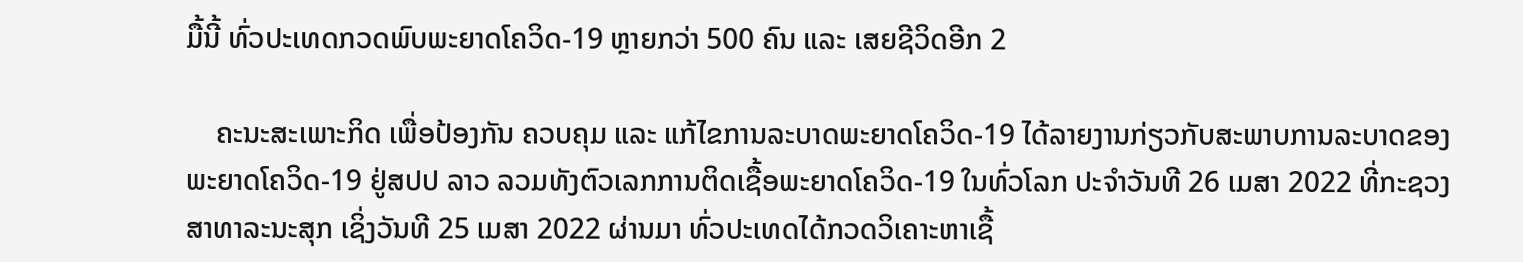ມື້ນີ້ ທົ່ວປະເທດກວດພົບພະຍາດໂຄວິດ-19 ຫຼາຍກວ່າ 500 ຄົນ ແລະ ເສຍຊີວິດອີກ 2

    ຄະນະສະເພາະກິດ ເພື່ອປ້ອງກັນ ຄວບຄຸມ ແລະ ແກ້ໄຂການລະບາດພະຍາດໂຄວິດ-19 ໄດ້ລາຍງານກ່ຽວກັບສະພາບການລະບາດຂອງພະຍາດໂຄວິດ-19 ຢູ່ສປປ ລາວ ລວມທັງຕົວເລກການຕິດເຊື້ອພະຍາດໂຄວິດ-19 ໃນທົ່ວໂລກ ປະຈໍາວັນທີ 26 ເມສາ 2022 ທີ່ກະຊວງສາທາລະນະສຸກ ເຊິ່ງວັນທີ 25 ເມສາ 2022 ຜ່ານມາ ທົ່ວປະເທດໄດ້ກວດວິເຄາະຫາເຊື້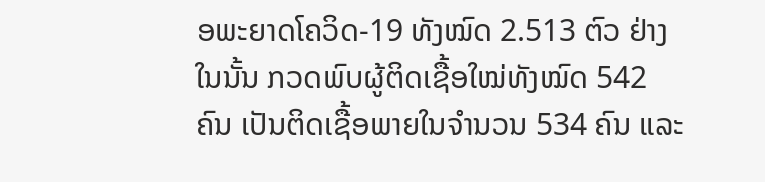ອພະຍາດໂຄວິດ-19 ທັງໝົດ 2.513 ຕົວ ຢ່າງ ໃນນັ້ນ ກວດພົບຜູ້ຕິດເຊື້ອໃໝ່ທັງໝົດ 542 ຄົນ ເປັນຕິດເຊື້ອພາຍໃນຈຳນວນ 534 ຄົນ ແລະ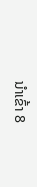ນໍາເຂົ້າ 8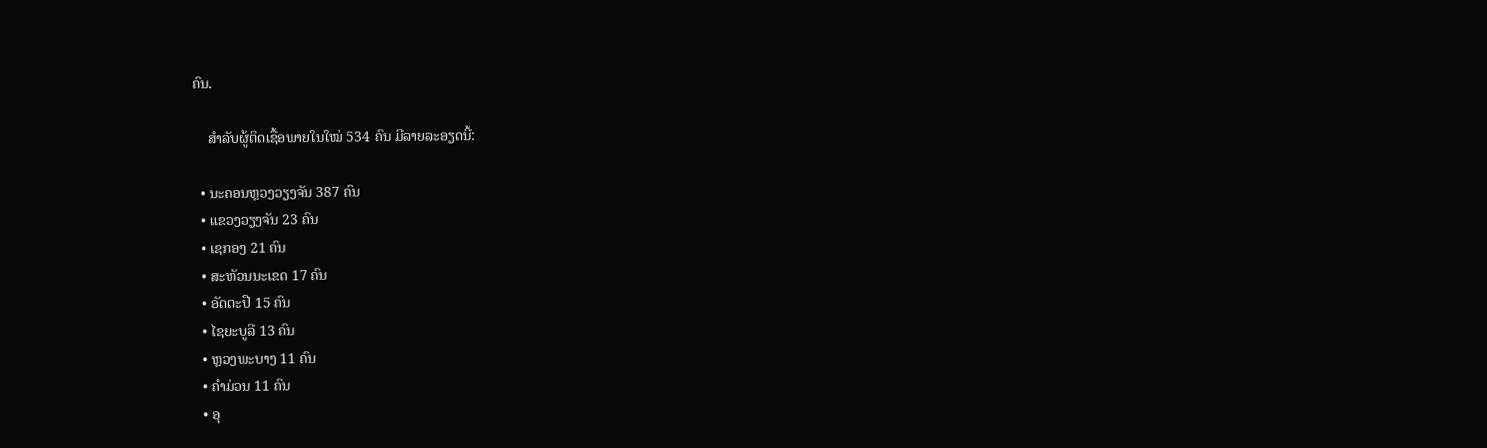ຄົນ.

    ສຳລັບຜູ້ຕິດເຊື້ອພາຍໃນໃໝ່ 534 ຄົນ ມີລາຍລະອຽດນີ້:

  • ນະຄອນຫຼວງວຽງຈັນ 387 ຄົນ
  • ແຂວງວຽງຈັນ 23 ຄົນ
  • ເຊກອງ 21 ຄົນ
  • ສະຫັວນນະເຂດ 17 ຄົນ
  • ອັດຕະປື 15 ຄົນ
  • ໄຊຍະບູລີ 13 ຄົນ
  • ຫຼວງພະບາງ 11 ຄົນ
  • ຄໍາມ່ວນ 11 ຄົນ
  • ອຸ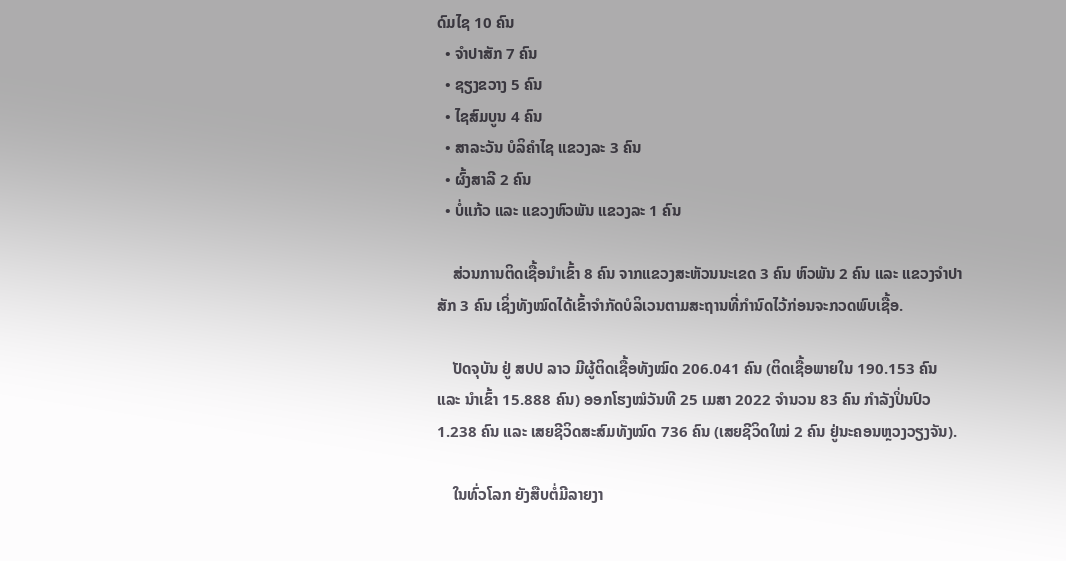ດົມໄຊ 10 ຄົນ
  • ຈໍາປາສັກ 7 ຄົນ
  • ຊຽງຂວາງ 5 ຄົນ
  • ໄຊສົມບູນ 4 ຄົນ
  • ສາລະວັນ ບໍລິຄໍາໄຊ ແຂວງລະ 3 ຄົນ
  • ຜົ້ງສາລີ 2 ຄົນ
  • ບໍ່ແກ້ວ ແລະ ແຂວງຫົວພັນ ແຂວງລະ 1 ຄົນ

    ສ່ວນການຕິດເຊື້ອນໍາເຂົ້າ 8 ຄົນ ຈາກແຂວງສະຫັວນນະເຂດ 3 ຄົນ ຫົວພັນ 2 ຄົນ ແລະ ແຂວງຈໍາປາສັກ 3 ຄົນ ເຊິ່ງທັງໝົດໄດ້ເຂົ້າຈໍາກັດບໍລິເວນຕາມສະຖານທີ່ກໍານົດໄວ້ກ່ອນຈະກວດພົບເຊື້ອ.

    ປັດຈຸບັນ ຢູ່ ສປປ ລາວ ມີຜູ້ຕິດເຊື້ອທັງໝົດ 206.041 ຄົນ (ຕິດເຊື້ອພາຍໃນ 190.153 ຄົນ ແລະ ນໍາເຂົ້າ 15.888 ຄົນ) ອອກໂຮງໝໍວັນທີ 25 ເມສາ 2022 ຈຳນວນ 83 ຄົນ ກຳລັງປິ່ນປົວ 1.238 ຄົນ ແລະ ເສຍຊີວິດສະສົມທັງໝົດ 736 ຄົນ (ເສຍຊີວິດໃໝ່ 2 ຄົນ ຢູ່ນະຄອນຫຼວງວຽງຈັນ).

    ໃນທົ່ວໂລກ ຍັງສືບຕໍ່ມີລາຍງາ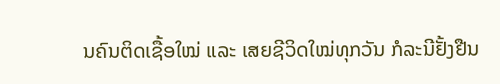ນຄົນຕິດເຊື້ອໃໝ່ ແລະ ເສຍຊີວິດໃໝ່ທຸກວັນ ກໍລະນີຢັ້ງຢືນ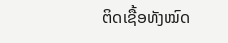ຕິດເຊື້ອທັງໝົດ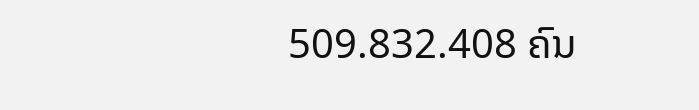509.832.408 ຄົນ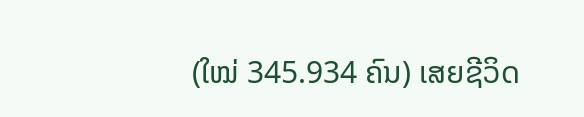(ໃໝ່ 345.934 ຄົນ) ເສຍຊີວິດ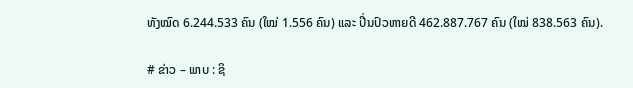ທັງໝົດ 6.244.533 ຄົນ (ໃໝ່ 1.556 ຄົນ) ແລະ ປີ່ນປົວຫາຍດີ 462.887.767 ຄົນ (ໃໝ່ 838.563 ຄົນ).

# ຂ່າວ – ພາບ : ຊິ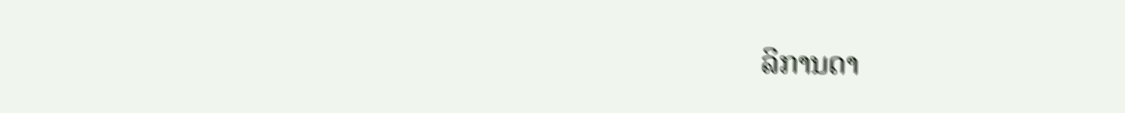ລິການດາ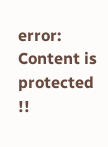error: Content is protected !!